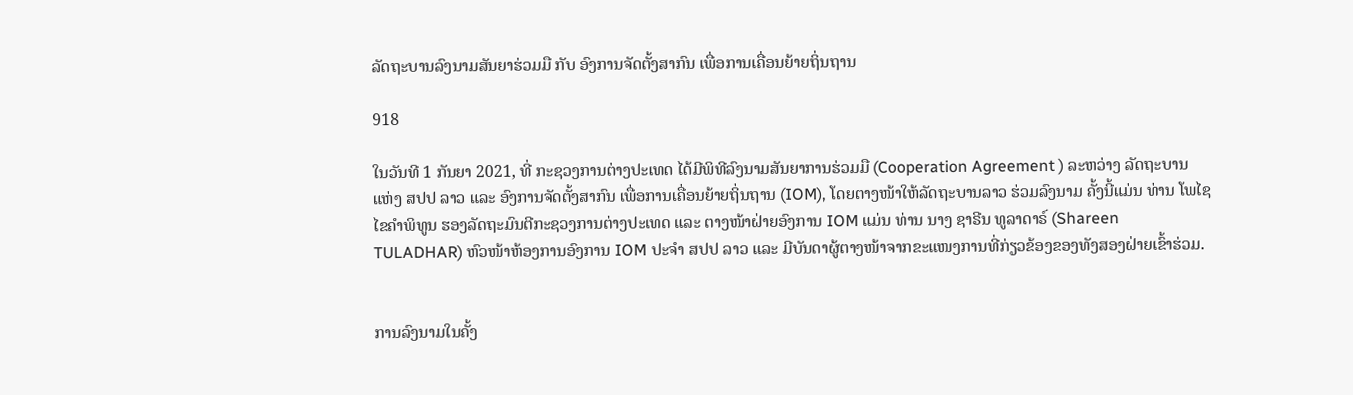ລັດຖະບານລົງນາມສັນຍາຮ່ວມມື ກັບ ອົງການຈັດຕັ້ງສາກົນ ເພື່ອການເຄື່ອນຍ້າຍຖິ່ນຖານ

918

ໃນວັນທີ 1 ກັນຍາ 2021, ທີ່ ກະຊວງການຕ່າງປະເທດ ໄດ້ມີພິທີລົງນາມສັນຍາການຮ່ວມມື (Cooperation Agreement ) ລະຫວ່າງ ລັດຖະບານ ແຫ່ງ ສປປ ລາວ ແລະ ອົງການຈັດຕັ້ງສາກົນ ເພື່ອການເຄື່ອນຍ້າຍຖິ່ນຖານ (IOM), ໂດຍຕາງໜ້າໃຫ້ລັດຖະບານລາວ ຮ່ວມລົງນາມ ຄັ້ງນີ້ແມ່ນ ທ່ານ ໂພໄຊ ໄຂຄຳພິທູນ ຮອງລັດຖະມົນຕີກະຊວງການຕ່າງປະເທດ ແລະ ຕາງໜ້າຝ່າຍອົງການ IOM ແມ່ນ ທ່ານ ນາງ ຊາຣີນ ທູລາດາຣ໌ (Shareen TULADHAR) ຫົວໜ້າຫ້ອງການອົງການ IOM ປະຈໍາ ສປປ ລາວ ແລະ ມີບັນດາຜູ້ຕາງໜ້າຈາກຂະແໜງການທີ່ກ່ຽວຂ້ອງຂອງທັງສອງຝ່າຍເຂົ້າຮ່ວມ.


ການລົງນາມໃນຄັ້ງ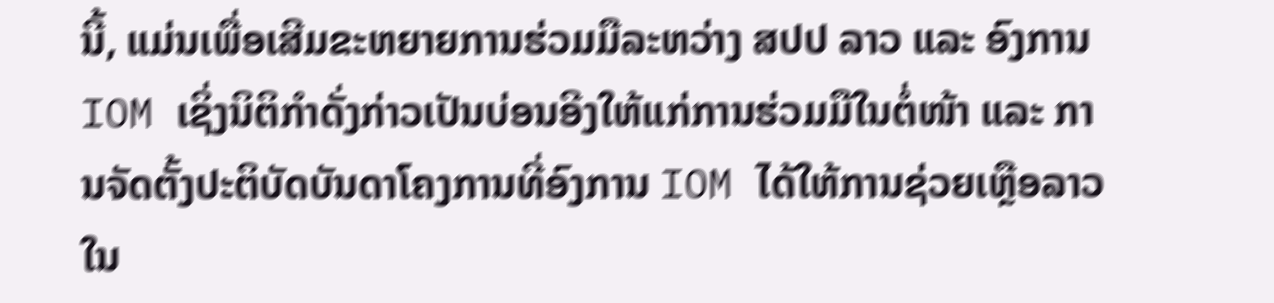ນີ້, ແມ່ນເພື່ອເສີມຂະຫຍາຍການຮ່ວມມືລະຫວ່າງ ສປປ ລາວ ແລະ ອົງການ IOM ເຊິ່ງນິຕິກໍາດັ່ງກ່າວເປັນບ່ອນອີງໃຫ້ແກ່ການຮ່ວມມືໃນຕໍ່ໜ້າ ແລະ ການຈັດຕັ້ງປະຕິບັດບັນດາໂຄງການທີ່ອົງການ IOM ໄດ້ໃຫ້ການຊ່ວຍເຫຼືອລາວ ໃນ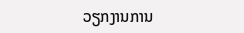ວຽກງານການ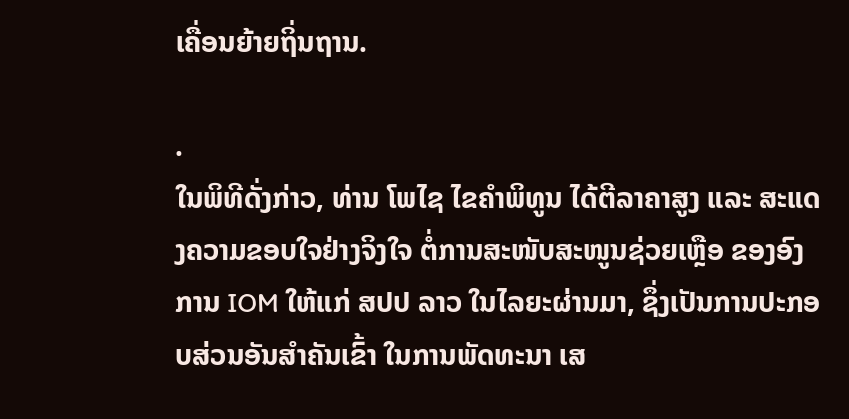ເຄື່ອນຍ້າຍຖິ່ນຖານ.

.
ໃນພິທີດັ່ງກ່າວ, ທ່ານ ໂພໄຊ ໄຂຄຳພິທູນ ໄດ້ຕີລາຄາສູງ ແລະ ສະແດງຄວາມຂອບໃຈຢ່າງຈິງໃຈ ຕໍ່ການສະໜັບສະໜູນຊ່ວຍເຫຼືອ ຂອງອົງການ IOM ໃຫ້ແກ່ ສປປ ລາວ ໃນໄລຍະຜ່ານມາ, ຊຶ່ງເປັນການປະກອບສ່ວນອັນສໍາຄັນເຂົ້າ ໃນການພັດທະນາ ເສ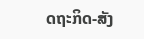ດຖະກິດ-ສັງ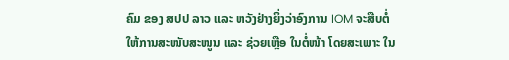ຄົມ ຂອງ ສປປ ລາວ ແລະ ຫວັງຢ່າງຍິ່ງວ່າອົງການ IOM ຈະສືບຕໍ່ໃຫ້ການສະໜັບສະໜູນ ແລະ ຊ່ວຍເຫຼືອ ໃນຕໍ່ໜ້າ ໂດຍສະເພາະ ໃນ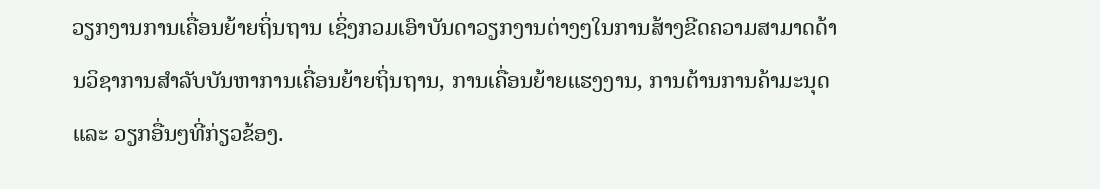ວຽກງານການເຄື່ອນຍ້າຍຖິ່ນຖານ ເຊິ່ງກວມເອົາບັນດາວຽກງານຕ່າງໆໃນການສ້າງຂີດຄວາມສາມາດດ້ານວິຊາການສຳລັບບັນຫາການເຄື່ອນຍ້າຍຖິ່ນຖານ, ການເຄື່ອນຍ້າຍແຮງງານ, ການຕ້ານການຄ້າມະນຸດ ແລະ ວຽກອື່ນໆທີ່ກ່ຽວຂ້ອງ.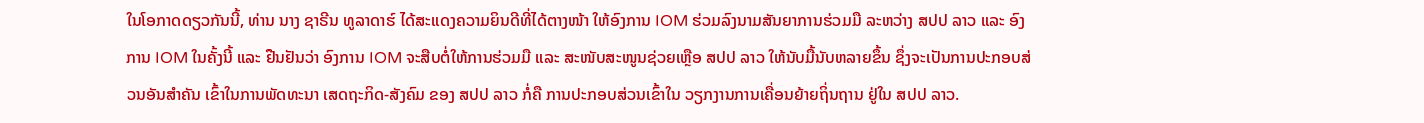ໃນໂອກາດດຽວກັນນີ້, ທ່ານ ນາງ ຊາຣີນ ທູລາດາຮ໌ ໄດ້ສະແດງຄວາມຍິນດີທີ່ໄດ້ຕາງໜ້າ ໃຫ້ອົງການ IOM ຮ່ວມລົງນາມສັນຍາການຮ່ວມມື ລະຫວ່າງ ສປປ ລາວ ແລະ ອົງການ IOM ໃນຄັ້ງນີ້ ແລະ ຢືນຢັນວ່າ ອົງການ IOM ຈະສືບຕໍ່ໃຫ້ການຮ່ວມມື ແລະ ສະໜັບສະໜູນຊ່ວຍເຫຼືອ ສປປ ລາວ ໃຫ້ນັບມື້ນັບຫລາຍຂຶ້ນ ຊຶ່ງຈະເປັນການປະກອບສ່ວນອັນສຳຄັນ ເຂົ້າໃນການພັດທະນາ ເສດຖະກິດ-ສັງຄົມ ຂອງ ສປປ ລາວ ກໍ່ຄື ການປະກອບສ່ວນເຂົ້າໃນ ວຽກງານການເຄື່ອນຍ້າຍຖິ່ນຖານ ຢູ່ໃນ ສປປ ລາວ.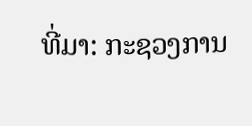ທີ່ມາ: ກະຊວງການ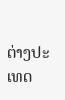ຕ່າງປະເທດ